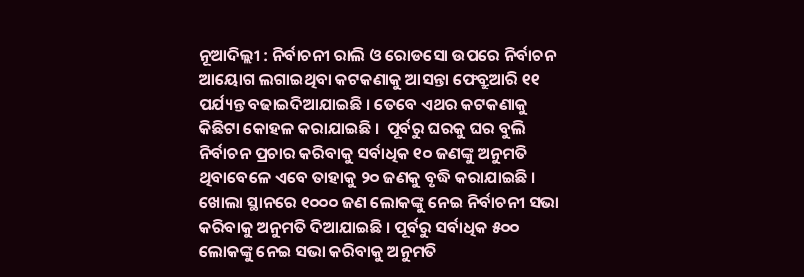ନୂଆଦିଲ୍ଲୀ : ନିର୍ବାଚନୀ ରାଲି ଓ ରୋଡସୋ ଉପରେ ନିର୍ବାଚନ ଆୟୋଗ ଲଗାଇଥିବା କଟକଣାକୁ ଆସନ୍ତା ଫେବ୍ରୁଆରି ୧୧ ପର୍ଯ୍ୟନ୍ତ ବଢାଇଦିଆଯାଇଛି । ତେବେ ଏଥର କଟକଣାକୁ କିଛିଟା କୋହଳ କରାଯାଇଛି ।  ପୂର୍ବରୁ ଘରକୁ ଘର ବୁଲି ନିର୍ବାଚନ ପ୍ରଚାର କରିବାକୁ ସର୍ବାଧିକ ୧୦ ଜଣଙ୍କୁ ଅନୁମତି ଥିବାବେଳେ ଏବେ ତାହାକୁ ୨୦ ଜଣକୁ ବୃଦ୍ଧି କରାଯାଇଛି । ଖୋଲା ସ୍ଥାନରେ ୧୦୦୦ ଜଣ ଲୋକଙ୍କୁ ନେଇ ନିର୍ବାଚନୀ ସଭା କରିବାକୁ ଅନୁମତି ଦିଆଯାଇଛି । ପୂର୍ବରୁ ସର୍ବାଧିକ ୫୦୦ ଲୋକଙ୍କୁ ନେଇ ସଭା କରିବାକୁ ଅନୁମତି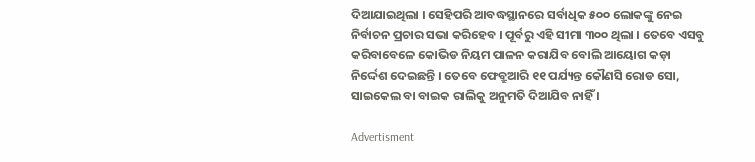ଦିଆଯାଇଥିଲା । ସେହିପରି ଆବଦ୍ଧସ୍ଥାନରେ ସର୍ବାଧିକ ୫୦୦ ଲୋକଙ୍କୁ ନେଇ ନିର୍ବାଚନ ପ୍ରଚାର ସଭା କରିହେବ । ପୂର୍ବରୁ ଏହି ସୀମା ୩୦୦ ଥିଲା । ତେବେ ଏସବୁ କରିବାବେଳେ କୋଭିଡ ନିୟମ ପାଳନ କରାଯିବ ବୋଲି ଆୟୋଗ କଡ଼ା ନିର୍ଦ୍ଦେଶ ଦେଇଛନ୍ତି । ତେବେ ଫେବ୍ରୁଆରି ୧୧ ପର୍ଯ୍ୟନ୍ତ କୌଣସି ରୋଡ ସୋ, ସାଇକେଲ ବା ବାଇକ ରାଲିକୁ ଅନୁମତି ଦିଆଯିବ ନାହିଁ ।

Advertisment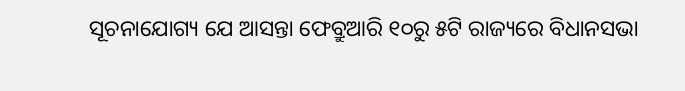ସୂଚନାଯୋଗ୍ୟ ଯେ ଆସନ୍ତା ଫେବ୍ରୁଆରି ୧୦ରୁ ୫ଟି ରାଜ୍ୟରେ ବିଧାନସଭା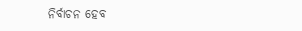ନିର୍ବାଚନ ହେବ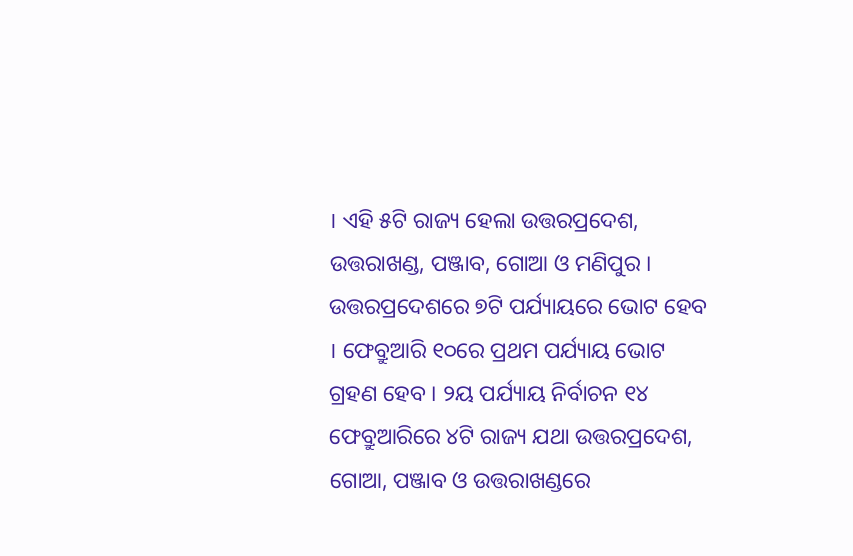। ଏହି ୫ଟି ରାଜ୍ୟ ହେଲା ଉତ୍ତରପ୍ରଦେଶ, ଉତ୍ତରାଖଣ୍ଡ, ପଞ୍ଜାବ, ଗୋଆ ଓ ମଣିପୁର । ଉତ୍ତରପ୍ରଦେଶରେ ୭ଟି ପର୍ଯ୍ୟାୟରେ ଭୋଟ ହେବ । ଫେବ୍ରୁଆରି ୧୦ରେ ପ୍ରଥମ ପର୍ଯ୍ୟାୟ ଭୋଟ ଗ୍ରହଣ ହେବ । ୨ୟ ପର୍ଯ୍ୟାୟ ନିର୍ବାଚନ ୧୪ ଫେବ୍ରୁଆରିରେ ୪ଟି ରାଜ୍ୟ ଯଥା ଉତ୍ତରପ୍ରଦେଶ, ଗୋଆ, ପଞ୍ଜାବ ଓ ଉତ୍ତରାଖଣ୍ଡରେ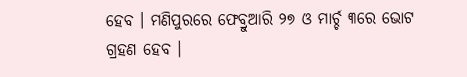ହେବ । ମଣିପୁରରେ ଫେବ୍ରୁଆରି ୨୭ ଓ ମାର୍ଚ୍ଚ ୩ରେ ଭୋଟ ଗ୍ରହଣ ହେବ ।